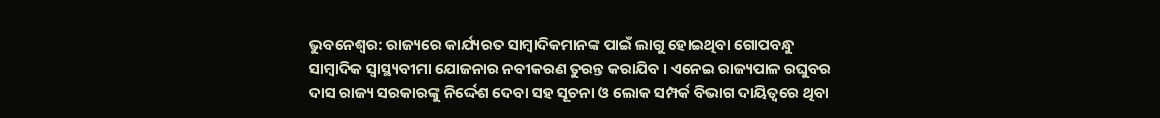ଭୁବନେଶ୍ୱର: ରାଜ୍ୟରେ କାର୍ଯ୍ୟରତ ସାମ୍ବାଦିକମାନଙ୍କ ପାଇଁ ଲାଗୁ ହୋଇଥିବା ଗୋପବନ୍ଧୁ ସାମ୍ବାଦିକ ସ୍ୱାସ୍ଥ୍ୟବୀମା ଯୋଜନାର ନବୀକରଣ ତୁରନ୍ତ କରାଯିବ । ଏନେଇ ରାଜ୍ୟପାଳ ରଘୁବର ଦାସ ରାଜ୍ୟ ସରକାରଙ୍କୁ ନିର୍ଦ୍ଦେଶ ଦେବା ସହ ସୂଚନା ଓ ଲୋକ ସମ୍ପର୍କ ବିଭାଗ ଦାୟିତ୍ୱରେ ଥିବା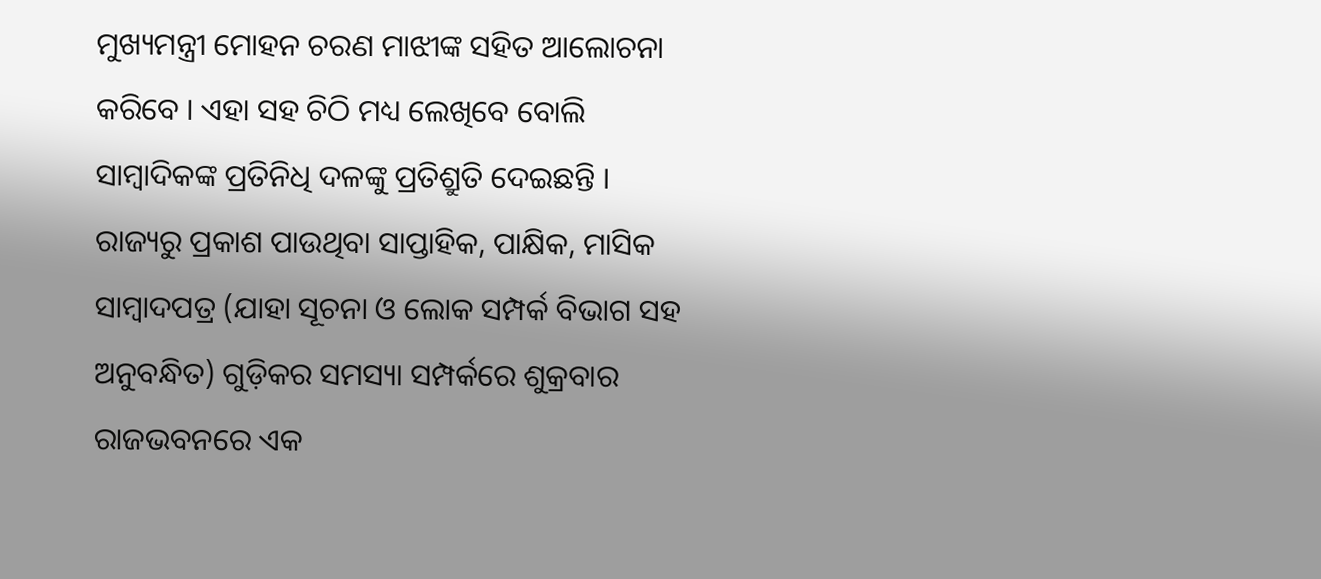ମୁଖ୍ୟମନ୍ତ୍ରୀ ମୋହନ ଚରଣ ମାଝୀଙ୍କ ସହିତ ଆଲୋଚନା କରିବେ । ଏହା ସହ ଚିଠି ମଧ୍ୟ ଲେଖିବେ ବୋଲି ସାମ୍ବାଦିକଙ୍କ ପ୍ରତିନିଧି ଦଳଙ୍କୁ ପ୍ରତିଶ୍ରୁତି ଦେଇଛନ୍ତି ।
ରାଜ୍ୟରୁ ପ୍ରକାଶ ପାଉଥିବା ସାପ୍ତାହିକ, ପାକ୍ଷିକ, ମାସିକ ସାମ୍ବାଦପତ୍ର (ଯାହା ସୂଚନା ଓ ଲୋକ ସମ୍ପର୍କ ବିଭାଗ ସହ ଅନୁବନ୍ଧିତ) ଗୁଡ଼ିକର ସମସ୍ୟା ସମ୍ପର୍କରେ ଶୁକ୍ରବାର ରାଜଭବନରେ ଏକ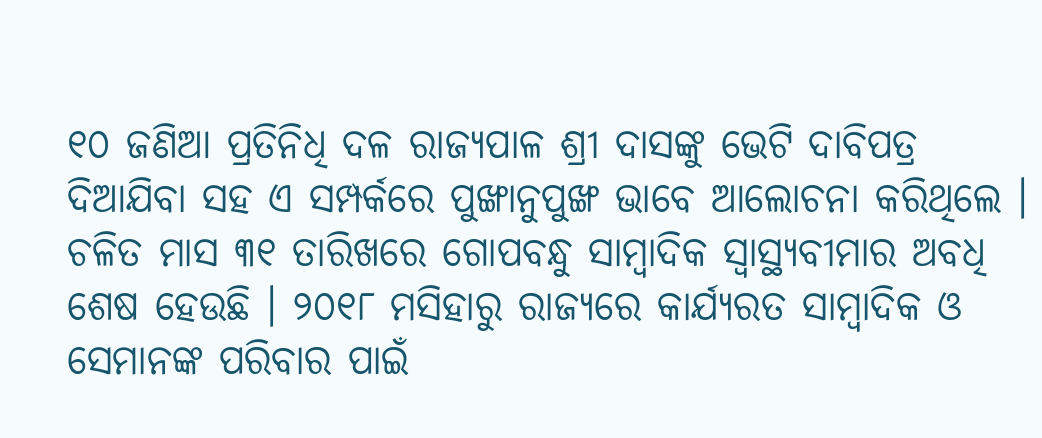୧୦ ଜଣିଆ ପ୍ରତିନିଧି ଦଳ ରାଜ୍ୟପାଳ ଶ୍ରୀ ଦାସଙ୍କୁ ଭେଟି ଦାବିପତ୍ର ଦିଆଯିବା ସହ ଏ ସମ୍ପର୍କରେ ପୁଙ୍ଖାନୁପୁଙ୍ଖ ଭାବେ ଆଲୋଚନା କରିଥିଲେ । ଚଳିତ ମାସ ୩୧ ତାରିଖରେ ଗୋପବନ୍ଧୁ ସାମ୍ବାଦିକ ସ୍ୱାସ୍ଥ୍ୟବୀମାର ଅବଧି ଶେଷ ହେଉଛି । ୨୦୧୮ ମସିହାରୁ ରାଜ୍ୟରେ କାର୍ଯ୍ୟରତ ସାମ୍ବାଦିକ ଓ ସେମାନଙ୍କ ପରିବାର ପାଇଁ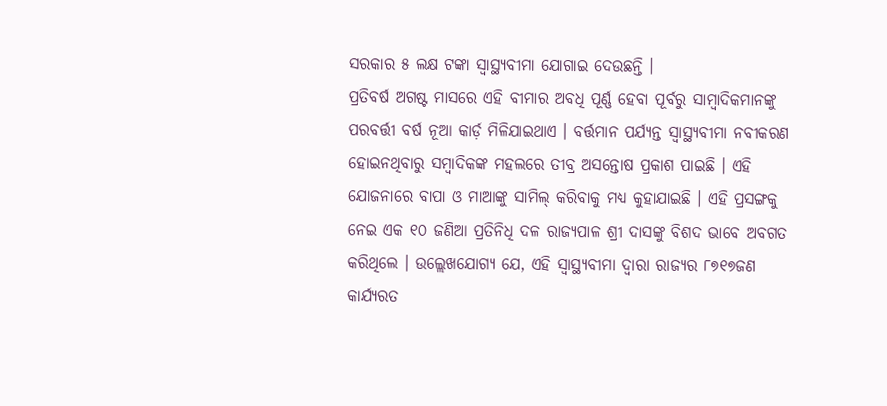ସରକାର ୫ ଲକ୍ଷ ଟଙ୍କା ସ୍ୱାସ୍ଥ୍ୟବୀମା ଯୋଗାଇ ଦେଉଛନ୍ତି ।
ପ୍ରତିବର୍ଷ ଅଗଷ୍ଟ ମାସରେ ଏହି ବୀମାର ଅବଧି ପୂର୍ଣ୍ଣ ହେବା ପୂର୍ବରୁ ସାମ୍ବାଦିକମାନଙ୍କୁ ପରବର୍ତ୍ତୀ ବର୍ଷ ନୂଆ କାର୍ଡ଼ ମିଳିଯାଇଥାଏ । ବର୍ତ୍ତମାନ ପର୍ଯ୍ୟନ୍ତ ସ୍ୱାସ୍ଥ୍ୟବୀମା ନବୀକରଣ ହୋଇନଥିବାରୁ ସମ୍ବାଦିକଙ୍କ ମହଲରେ ତୀବ୍ର ଅସନ୍ତୋଷ ପ୍ରକାଶ ପାଇଛି । ଏହି ଯୋଜନାରେ ବାପା ଓ ମାଆଙ୍କୁ ସାମିଲ୍ କରିବାକୁ ମଧ୍ୟ କୁହାଯାଇଛି । ଏହି ପ୍ରସଙ୍ଗକୁ ନେଇ ଏକ ୧୦ ଜଣିଆ ପ୍ରତିନିଧି ଦଳ ରାଜ୍ୟପାଳ ଶ୍ରୀ ଦାସଙ୍କୁ ବିଶଦ ଭାବେ ଅବଗତ କରିଥିଲେ । ଉଲ୍ଲେଖଯୋଗ୍ୟ ଯେ, ଏହି ସ୍ୱାସ୍ଥ୍ୟବୀମା ଦ୍ୱାରା ରାଜ୍ୟର ୮୭୧୭ଜଣ କାର୍ଯ୍ୟରତ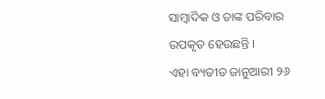ସାମ୍ବାଦିକ ଓ ତାଙ୍କ ପରିବାର ଉପକୃତ ହେଉଛନ୍ତି ।
ଏହା ବ୍ୟତୀତ ଜାନୁଆରୀ ୨୬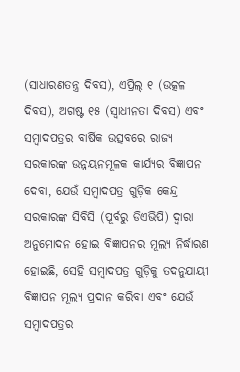(ସାଧାରଣତନ୍ତ୍ର ଦିବସ), ଏପ୍ରିଲ୍ ୧ (ଉତ୍କଳ ଦିବସ), ଅଗଷ୍ଟ ୧୫ (ସ୍ୱାଧୀନତା ଦିବସ) ଏବଂ ସମ୍ବାଦପତ୍ରର ବାର୍ଷିକ ଉତ୍ସବରେ ରାଜ୍ୟ ସରକାରଙ୍କ ଉନ୍ନୟନମୂଳକ କାର୍ଯ୍ୟର ବିଜ୍ଞାପନ ଦେବା, ଯେଉଁ ସମ୍ବାଦପତ୍ର ଗୁଡ଼ିକ କେନ୍ଦ୍ର ସରକାରଙ୍କ ସିବିସି (ପୂର୍ବରୁ ଡିଏଭିପି) ଦ୍ୱାରା ଅନୁମୋଦନ ହୋଇ ବିଜ୍ଞାପନର ମୂଲ୍ୟ ନିର୍ଦ୍ଧାରଣ ହୋଇଛି, ସେହି ସମ୍ବାଦପତ୍ର ଗୁଡ଼ିକୁ ତଦନୁଯାୟୀ ବିଜ୍ଞାପନ ମୂଲ୍ୟ ପ୍ରଦାନ କରିବା ଏବଂ ଯେଉଁ ସମ୍ବାଦପତ୍ରର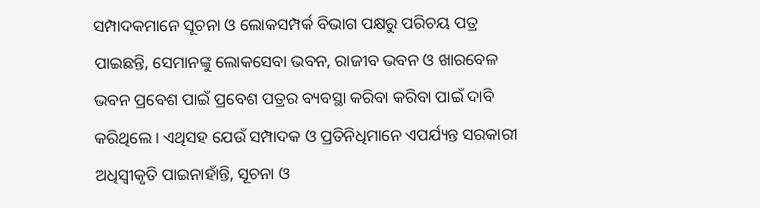ସମ୍ପାଦକମାନେ ସୂଚନା ଓ ଲୋକସମ୍ପର୍କ ବିଭାଗ ପକ୍ଷରୁ ପରିଚୟ ପତ୍ର ପାଇଛନ୍ତି, ସେମାନଙ୍କୁ ଲୋକସେବା ଭବନ, ରାଜୀବ ଭବନ ଓ ଖାରବେଳ ଭବନ ପ୍ରବେଶ ପାଇଁ ପ୍ରବେଶ ପତ୍ରର ବ୍ୟବସ୍ଥା କରିବା କରିବା ପାଇଁ ଦାବି କରିଥିଲେ । ଏଥିସହ ଯେଉଁ ସମ୍ପାଦକ ଓ ପ୍ରତିନିଧିମାନେ ଏପର୍ଯ୍ୟନ୍ତ ସରକାରୀ ଅଧିସ୍ୱୀକୃତି ପାଇନାହାଁନ୍ତି, ସୂଚନା ଓ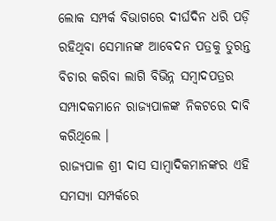ଲୋକ ସମ୍ପର୍କ ବିଭାଗରେ ଦୀର୍ଘଦିନ ଧରି ପଡ଼ି ରହିଥିବା ସେମାନଙ୍କ ଆବେଦନ ପତ୍ରକୁ ତୁରନ୍ତ ବିଚାର କରିବା ଲାଗି ବିଭିନ୍ନ ସମ୍ବାଦପତ୍ରର ସମ୍ପାଦକମାନେ ରାଜ୍ୟପାଳଙ୍କ ନିକଟରେ ଦାବି କରିଥିଲେ ।
ରାଜ୍ୟପାଳ ଶ୍ରୀ ଦାସ ସାମ୍ବାଦିକମାନଙ୍କର ଏହି ସମସ୍ୟା ସମ୍ପର୍କରେ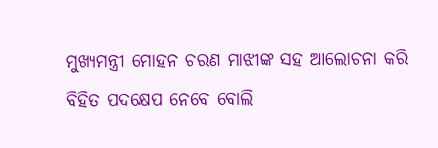ମୁଖ୍ୟମନ୍ତ୍ରୀ ମୋହନ ଚରଣ ମାଝୀଙ୍କ ସହ ଆଲୋଚନା କରି ବିହିତ ପଦକ୍ଷେପ ନେବେ ବୋଲି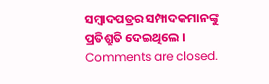ସମ୍ବାଦପତ୍ରର ସମ୍ପାଦକମାନଙ୍କୁ ପ୍ରତିଶ୍ରୁତି ଦେଇଥିଲେ ।
Comments are closed.